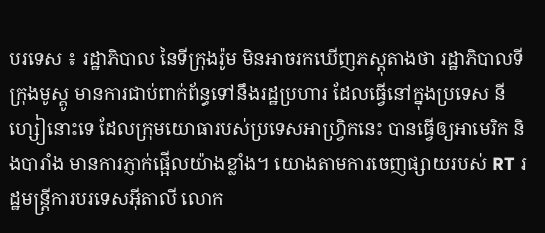បរទេស ៖ រដ្ឋាភិបាល នៃទីក្រុងរ៉ូម មិនអាចរកឃើញភស្តុតាងថា រដ្ឋាភិបាលទីក្រុងមូស្គូ មានការជាប់ពាក់ព័ន្ធទៅនឹងរដ្ឋប្រហារ ដែលធ្វើនៅក្នុងប្រទេស នីហ្សៀនោះទេ ដែលក្រុមយោធារបស់ប្រទេសអាហ្វ្រិកនេះ បានធ្វើឲ្យអាមេរិក និងបារាំង មានការភ្ញាក់ផ្អើលយ៉ាងខ្លាំង។ យោងតាមការចេញផ្សាយរបស់ RT រដ្ឋមន្ត្រីការបរទេសអ៊ីតាលី លោក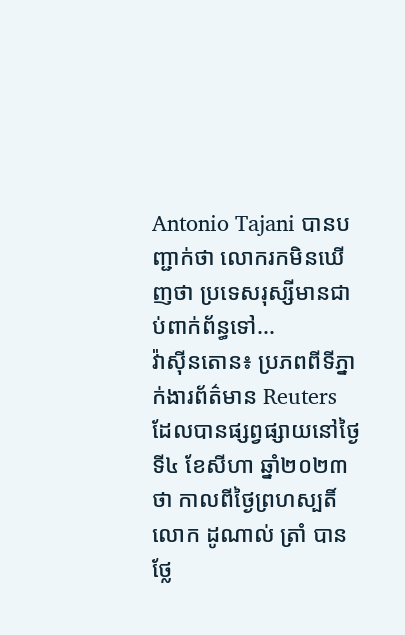Antonio Tajani បានបញ្ជាក់ថា លោករកមិនឃើញថា ប្រទេសរុស្សីមានជាប់ពាក់ព័ន្ធទៅ...
វ៉ាស៊ីនតោន៖ ប្រភពពីទីភ្នាក់ងារព័ត៌មាន Reuters ដែលបានផ្សព្វផ្សាយនៅថ្ងៃទី៤ ខែសីហា ឆ្នាំ២០២៣ថា កាលពីថ្ងៃព្រហស្បតិ៍ លោក ដូណាល់ ត្រាំ បានថ្លែ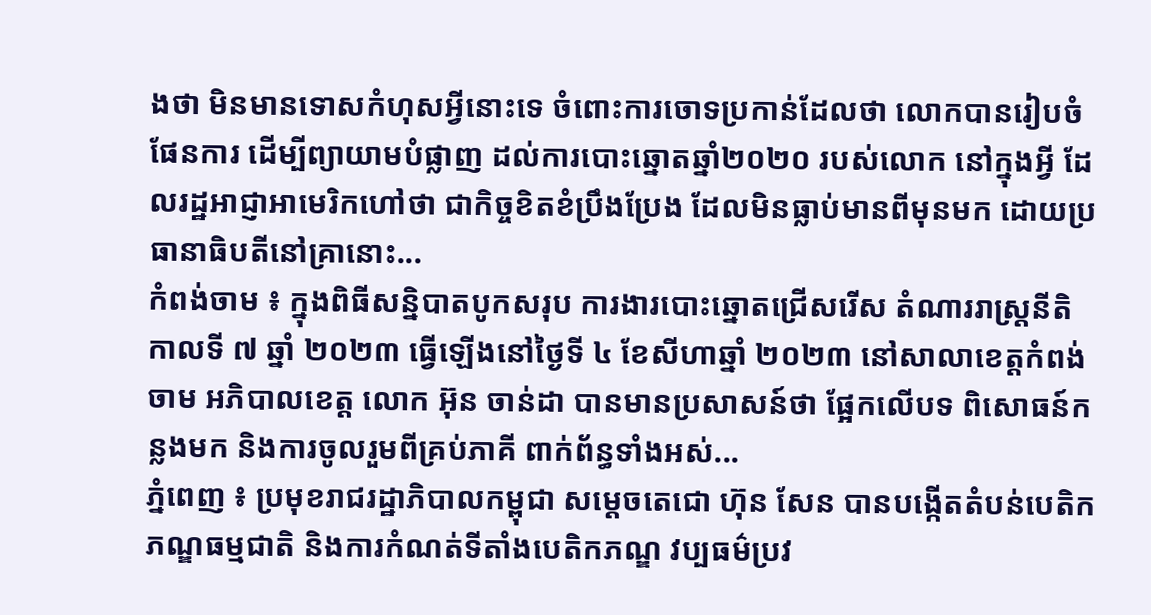ងថា មិនមានទោសកំហុសអ្វីនោះទេ ចំពោះការចោទប្រកាន់ដែលថា លោកបានរៀបចំផែនការ ដើម្បីព្យាយាមបំផ្លាញ ដល់ការបោះឆ្នោតឆ្នាំ២០២០ របស់លោក នៅក្នុងអ្វី ដែលរដ្ឋអាជ្ញាអាមេរិកហៅថា ជាកិច្ចខិតខំប្រឹងប្រែង ដែលមិនធ្លាប់មានពីមុនមក ដោយប្រធានាធិបតីនៅគ្រានោះ...
កំពង់ចាម ៖ ក្នុងពិធីសន្និបាតបូកសរុប ការងារបោះឆ្នោតជ្រើសរើស តំណាររាស្ត្រនីតិកាលទី ៧ ឆ្នាំ ២០២៣ ធ្វើឡើងនៅថ្ងៃទី ៤ ខែសីហាឆ្នាំ ២០២៣ នៅសាលាខេត្តកំពង់ចាម អភិបាលខេត្ត លោក អ៊ុន ចាន់ដា បានមានប្រសាសន៍ថា ផ្អែកលើបទ ពិសោធន៍កន្លងមក និងការចូលរួមពីគ្រប់ភាគី ពាក់ព័ន្ធទាំងអស់...
ភ្នំពេញ ៖ ប្រមុខរាជរដ្ឋាភិបាលកម្ពុជា សម្ដេចតេជោ ហ៊ុន សែន បានបង្កើតតំបន់បេតិកភណ្ឌធម្មជាតិ និងការកំណត់ទីតាំងបេតិកភណ្ឌ វប្បធម៌ប្រវ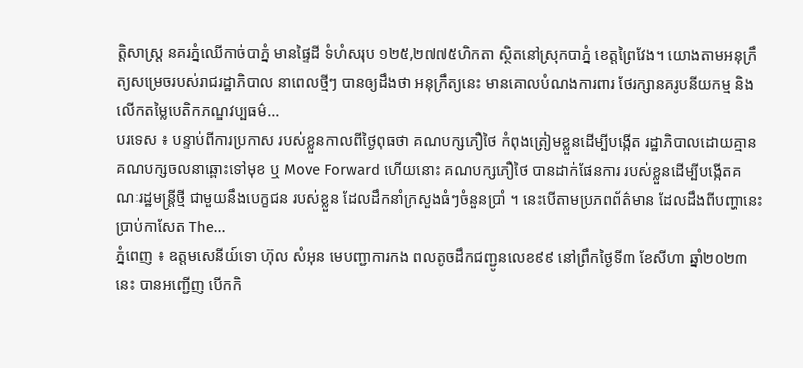ត្តិសាស្ត្រ នគរភ្នំឈើកាច់បាភ្នំ មានផ្ទៃដី ទំហំសរុប ១២៥,២៧៧៥ហិកតា ស្ថិតនៅស្រុកបាភ្នំ ខេត្តព្រៃវែង។ យោងតាមអនុក្រឹត្យសម្រេចរបស់រាជរដ្ឋាភិបាល នាពេលថ្មីៗ បានឲ្យដឹងថា អនុក្រឹត្យនេះ មានគោលបំណងការពារ ថែរក្សានគរូបនីយកម្ម និងលើកតម្លៃបេតិកភណ្ឌវប្បធម៌...
បរទេស ៖ បន្ទាប់ពីការប្រកាស របស់ខ្លួនកាលពីថ្ងៃពុធថា គណបក្សភឿថៃ កំពុងត្រៀមខ្លួនដើម្បីបង្កើត រដ្ឋាភិបាលដោយគ្មាន គណបក្សចលនាឆ្ពោះទៅមុខ ឬ Move Forward ហើយនោះ គណបក្សភឿថៃ បានដាក់ផែនការ របស់ខ្លួនដើម្បីបង្កើតគណៈរដ្ឋមន្ត្រីថ្មី ជាមួយនឹងបេក្ខជន របស់ខ្លួន ដែលដឹកនាំក្រសួងធំៗចំនួនប្រាំ ។ នេះបើតាមប្រភពព័ត៌មាន ដែលដឹងពីបញ្ហានេះប្រាប់កាសែត The...
ភ្នំពេញ ៖ ឧត្តមសេនីយ៍ទោ ហ៊ុល សំអុន មេបញ្ជាការកង ពលតូចដឹកជញ្ជូនលេខ៩៩ នៅព្រឹកថ្ងៃទី៣ ខែសីហា ឆ្នាំ២០២៣នេះ បានអញ្ជើញ បើកកិ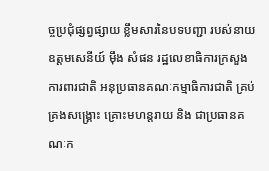ច្ចប្រជុំផ្សព្វផ្សាយ ខ្លឹមសារនៃបទបញ្ជា របស់នាយឧត្តមសេនីយ៍ ម៉ឹង សំផន រដ្ឋលេខាធិការក្រសួងការពារជាតិ អនុប្រធានគណៈកម្មាធិការជាតិ គ្រប់គ្រងសង្គ្រោះ គ្រោះមហន្តរាយ និង ជាប្រធានគណៈក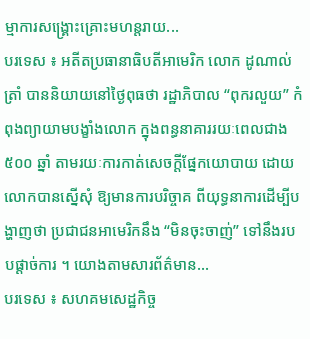ម្មាការសង្គ្រោះគ្រោះមហន្តរាយ...
បរទេស ៖ អតីតប្រធានាធិបតីអាមេរិក លោក ដូណាល់ ត្រាំ បាននិយាយនៅថ្ងៃពុធថា រដ្ឋាភិបាល “ពុករលួយ” កំពុងព្យាយាមបង្ខាំងលោក ក្នុងពន្ធនាគាររយៈពេលជាង ៥០០ ឆ្នាំ តាមរយៈការកាត់សេចក្តីផ្នែកយោបាយ ដោយលោកបានស្នើសុំ ឱ្យមានការបរិច្ចាគ ពីយុទ្ធនាការដើម្បីបង្ហាញថា ប្រជាជនអាមេរិកនឹង “មិនចុះចាញ់” ទៅនឹងរបបផ្តាច់ការ ។ យោងតាមសារព័ត៌មាន...
បរទេស ៖ សហគមសេដ្ឋកិច្ច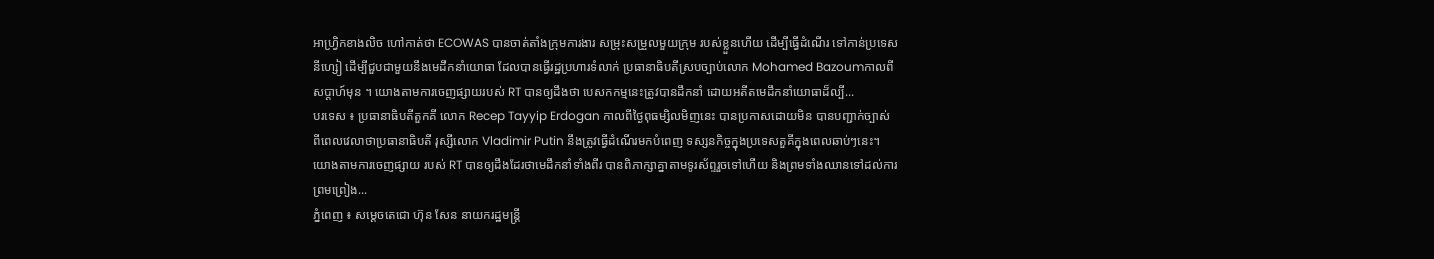អាហ្វ្រិកខាងលិច ហៅកាត់ថា ECOWAS បានចាត់តាំងក្រុមការងារ សម្រុះសម្រួលមួយក្រុម របស់ខ្លួនហើយ ដើម្បីធ្វើដំណើរ ទៅកាន់ប្រទេសនីហ្សៀ ដើម្បីជួបជាមួយនឹងមេដឹកនាំយោធា ដែលបានធ្វើរដ្ឋប្រហារទំលាក់ ប្រធានាធិបតីស្របច្បាប់លោក Mohamed Bazoumកាលពីសប្តាហ៍មុន ។ យោងតាមការចេញផ្សាយរបស់ RT បានឲ្យដឹងថា បេសកកម្មនេះត្រូវបានដឹកនាំ ដោយអតីតមេដឹកនាំយោធាដ៏ល្បី...
បរទេស ៖ ប្រធានាធិបតីតួកគី លោក Recep Tayyip Erdogan កាលពីថ្ងៃពុធម្សិលមិញនេះ បានប្រកាសដោយមិន បានបញ្ជាក់ច្បាស់ ពីពេលវេលាថាប្រធានាធិបតី រុស្សីលោក Vladimir Putin នឹងត្រូវធ្វើដំណើរមកបំពេញ ទស្សនកិច្ចក្នុងប្រទេសតួគីក្នុងពេលឆាប់ៗនេះ។ យោងតាមការចេញផ្សាយ របស់ RT បានឲ្យដឹងដែរថាមេដឹកនាំទាំងពីរ បានពិភាក្សាគ្នាតាមទូរស័ព្ទរួចទៅហើយ និងព្រមទាំងឈានទៅដល់ការព្រមព្រៀង...
ភ្នំពេញ ៖ សម្ដេចតេជោ ហ៊ុន សែន នាយករដ្ឋមន្ដ្រី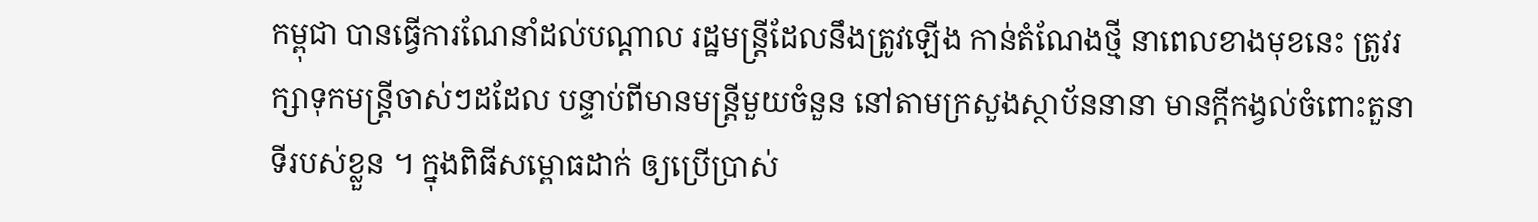កម្ពុជា បានធ្វើការណែនាំដល់បណ្តាល រដ្ឋមន្ដ្រីដែលនឹងត្រូវឡើង កាន់តំណែងថ្មី នាពេលខាងមុខនេះ ត្រូវរក្សាទុកមន្ដ្រីចាស់ៗដដែល បន្ទាប់ពីមានមន្ដ្រីមួយចំនួន នៅតាមក្រសួងស្ថាប័ននានា មានក្ដីកង្វល់ចំពោះតួនាទីរបស់ខ្លួន ។ ក្នុងពិធីសម្ពោធដាក់ ឲ្យប្រើប្រាស់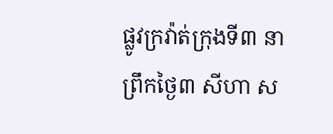ផ្លូវក្រវ៉ាត់ក្រុងទី៣ នាព្រឹកថ្ងៃ៣ សីហា ស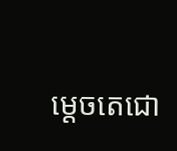ម្ដេចតេជោ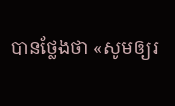បានថ្លែងថា «សូមឲ្យរ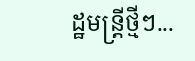ដ្ឋមន្ដ្រីថ្មីៗ...